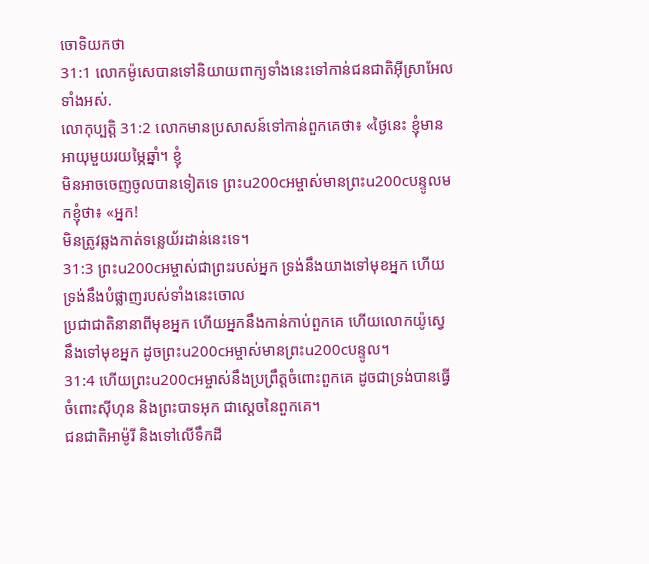ចោទិយកថា
31:1 លោកម៉ូសេបានទៅនិយាយពាក្យទាំងនេះទៅកាន់ជនជាតិអ៊ីស្រាអែលទាំងអស់.
លោកុប្បត្តិ 31:2 លោកមានប្រសាសន៍ទៅកាន់ពួកគេថា៖ «ថ្ងៃនេះ ខ្ញុំមានអាយុមួយរយម្ភៃឆ្នាំ។ ខ្ញុំ
មិនអាចចេញចូលបានទៀតទេ ព្រះu200cអម្ចាស់មានព្រះu200cបន្ទូលមកខ្ញុំថា៖ «អ្នក!
មិនត្រូវឆ្លងកាត់ទន្លេយ័រដាន់នេះទេ។
31:3 ព្រះu200cអម្ចាស់ជាព្រះរបស់អ្នក ទ្រង់នឹងយាងទៅមុខអ្នក ហើយទ្រង់នឹងបំផ្លាញរបស់ទាំងនេះចោល
ប្រជាជាតិនានាពីមុខអ្នក ហើយអ្នកនឹងកាន់កាប់ពួកគេ ហើយលោកយ៉ូស្វេ
នឹងទៅមុខអ្នក ដូចព្រះu200cអម្ចាស់មានព្រះu200cបន្ទូល។
31:4 ហើយព្រះu200cអម្ចាស់នឹងប្រព្រឹត្តចំពោះពួកគេ ដូចជាទ្រង់បានធ្វើចំពោះស៊ីហុន និងព្រះបាទអុក ជាស្តេចនៃពួកគេ។
ជនជាតិអាម៉ូរី និងទៅលើទឹកដី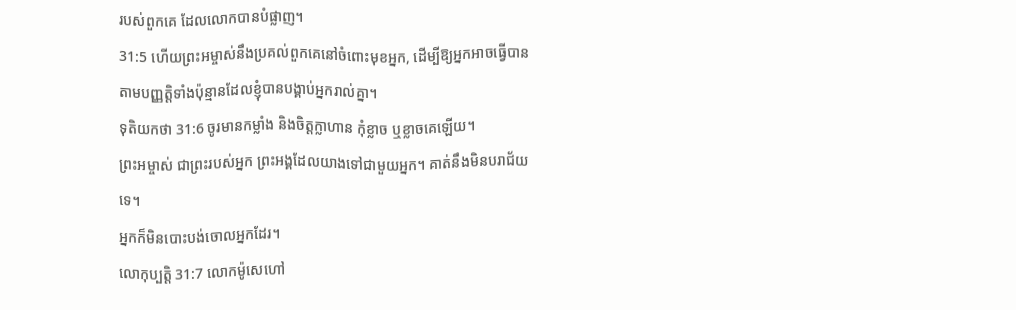របស់ពួកគេ ដែលលោកបានបំផ្លាញ។
31:5 ហើយព្រះអម្ចាស់នឹងប្រគល់ពួកគេនៅចំពោះមុខអ្នក, ដើម្បីឱ្យអ្នកអាចធ្វើបាន
តាមបញ្ញត្តិទាំងប៉ុន្មានដែលខ្ញុំបានបង្គាប់អ្នករាល់គ្នា។
ទុតិយកថា 31:6 ចូរមានកម្លាំង និងចិត្តក្លាហាន កុំខ្លាច ឬខ្លាចគេឡើយ។
ព្រះអម្ចាស់ ជាព្រះរបស់អ្នក ព្រះអង្គដែលយាងទៅជាមួយអ្នក។ គាត់នឹងមិនបរាជ័យទេ។
អ្នកក៏មិនបោះបង់ចោលអ្នកដែរ។
លោកុប្បត្តិ 31:7 លោកម៉ូសេហៅ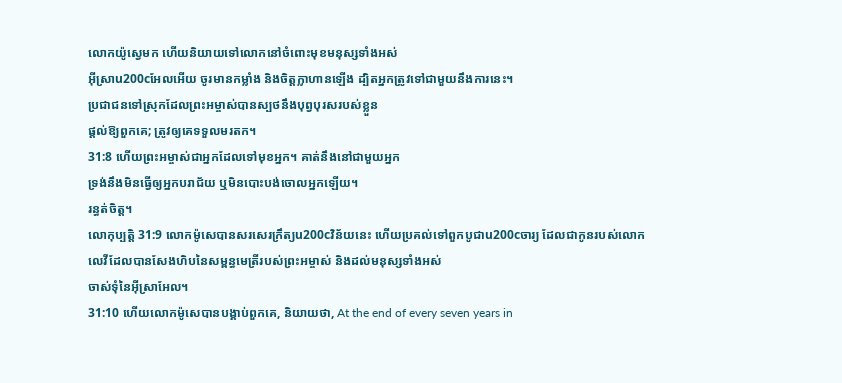លោកយ៉ូស្វេមក ហើយនិយាយទៅលោកនៅចំពោះមុខមនុស្សទាំងអស់
អ៊ីស្រាu200cអែលអើយ ចូរមានកម្លាំង និងចិត្តក្លាហានឡើង ដ្បិតអ្នកត្រូវទៅជាមួយនឹងការនេះ។
ប្រជាជនទៅស្រុកដែលព្រះអម្ចាស់បានស្បថនឹងបុព្វបុរសរបស់ខ្លួន
ផ្តល់ឱ្យពួកគេ; ត្រូវឲ្យគេទទួលមរតក។
31:8 ហើយព្រះអម្ចាស់ជាអ្នកដែលទៅមុខអ្នក។ គាត់នឹងនៅជាមួយអ្នក
ទ្រង់នឹងមិនធ្វើឲ្យអ្នកបរាជ័យ ឬមិនបោះបង់ចោលអ្នកឡើយ។
រន្ធត់ចិត្ត។
លោកុប្បត្តិ 31:9 លោកម៉ូសេបានសរសេរក្រឹត្យu200cវិន័យនេះ ហើយប្រគល់ទៅពួកបូជាu200cចារ្យ ដែលជាកូនរបស់លោក
លេវីដែលបានសែងហិបនៃសម្ពន្ធមេត្រីរបស់ព្រះអម្ចាស់ និងដល់មនុស្សទាំងអស់
ចាស់ទុំនៃអ៊ីស្រាអែល។
31:10 ហើយលោកម៉ូសេបានបង្គាប់ពួកគេ, និយាយថា, At the end of every seven years in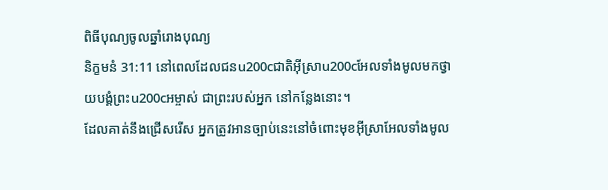ពិធីបុណ្យចូលឆ្នាំរោងបុណ្យ
និក្ខមនំ 31:11 នៅពេលដែលជនu200cជាតិអ៊ីស្រាu200cអែលទាំងមូលមកថ្វាយបង្គំព្រះu200cអម្ចាស់ ជាព្រះរបស់អ្នក នៅកន្លែងនោះ។
ដែលគាត់នឹងជ្រើសរើស អ្នកត្រូវអានច្បាប់នេះនៅចំពោះមុខអ៊ីស្រាអែលទាំងមូល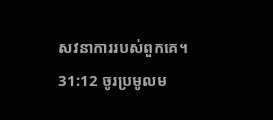សវនាការរបស់ពួកគេ។
31:12 ចូរប្រមូលម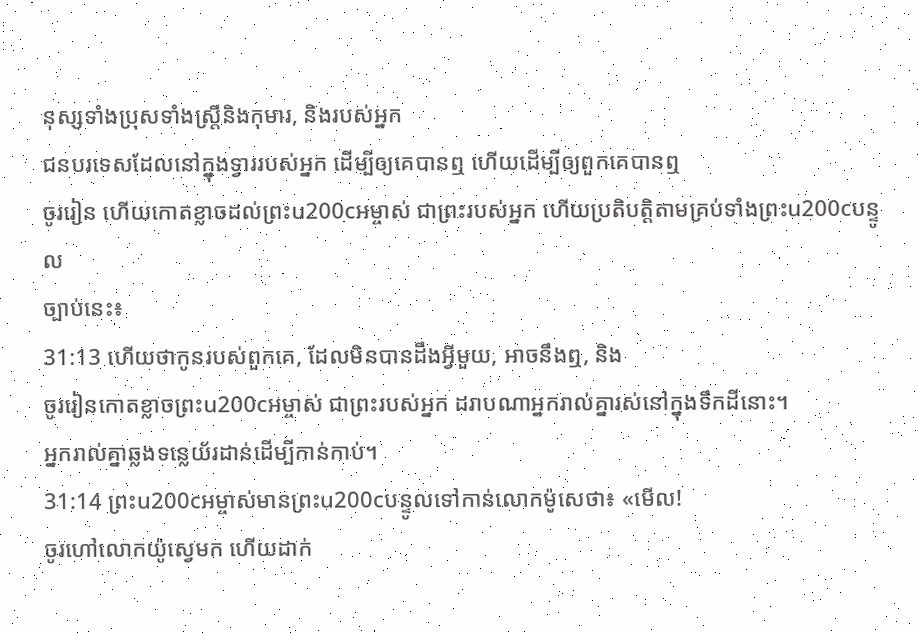នុស្សទាំងប្រុសទាំងស្ត្រីនិងកុមារ, និងរបស់អ្នក
ជនបរទេសដែលនៅក្នុងទ្វាររបស់អ្នក ដើម្បីឲ្យគេបានឮ ហើយដើម្បីឲ្យពួកគេបានឮ
ចូររៀន ហើយកោតខ្លាចដល់ព្រះu200cអម្ចាស់ ជាព្រះរបស់អ្នក ហើយប្រតិបត្តិតាមគ្រប់ទាំងព្រះu200cបន្ទូល
ច្បាប់នេះ៖
31:13 ហើយថាកូនរបស់ពួកគេ, ដែលមិនបានដឹងអ្វីមួយ, អាចនឹងឮ, និង
ចូររៀនកោតខ្លាចព្រះu200cអម្ចាស់ ជាព្រះរបស់អ្នក ដរាបណាអ្នករាល់គ្នារស់នៅក្នុងទឹកដីនោះ។
អ្នករាល់គ្នាឆ្លងទន្លេយ័រដាន់ដើម្បីកាន់កាប់។
31:14 ព្រះu200cអម្ចាស់មានព្រះu200cបន្ទូលទៅកាន់លោកម៉ូសេថា៖ «មើល!
ចូរហៅលោកយ៉ូស្វេមក ហើយដាក់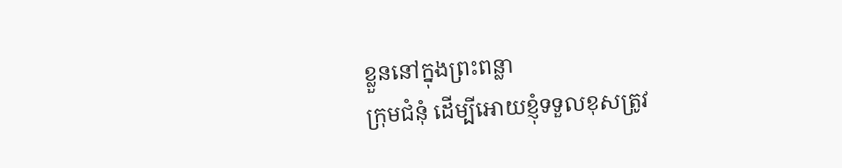ខ្លួននៅក្នុងព្រះពន្លា
ក្រុមជំនុំ ដើម្បីអោយខ្ញុំទទួលខុសត្រូវ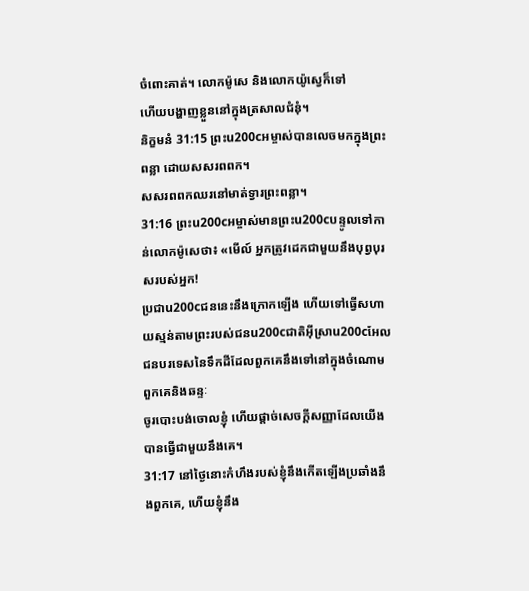ចំពោះគាត់។ លោកម៉ូសេ និងលោកយ៉ូស្វេក៏ទៅ
ហើយបង្ហាញខ្លួននៅក្នុងត្រសាលជំនុំ។
និក្ខមនំ 31:15 ព្រះu200cអម្ចាស់បានលេចមកក្នុងព្រះពន្លា ដោយសសរពពក។
សសរពពកឈរនៅមាត់ទ្វារព្រះពន្លា។
31:16 ព្រះu200cអម្ចាស់មានព្រះu200cបន្ទូលទៅកាន់លោកម៉ូសេថា៖ «មើល៍ អ្នកត្រូវដេកជាមួយនឹងបុព្វបុរសរបស់អ្នក!
ប្រជាu200cជននេះនឹងក្រោកឡើង ហើយទៅធ្វើសហាយស្មន់តាមព្រះរបស់ជនu200cជាតិអ៊ីស្រាu200cអែល
ជនបរទេសនៃទឹកដីដែលពួកគេនឹងទៅនៅក្នុងចំណោមពួកគេនិងឆន្ទៈ
ចូរបោះបង់ចោលខ្ញុំ ហើយផ្ដាច់សេចក្ដីសញ្ញាដែលយើងបានធ្វើជាមួយនឹងគេ។
31:17 នៅថ្ងៃនោះកំហឹងរបស់ខ្ញុំនឹងកើតឡើងប្រឆាំងនឹងពួកគេ, ហើយខ្ញុំនឹង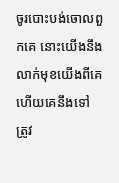ចូរបោះបង់ចោលពួកគេ នោះយើងនឹងលាក់មុខយើងពីគេ ហើយគេនឹងទៅ
ត្រូវ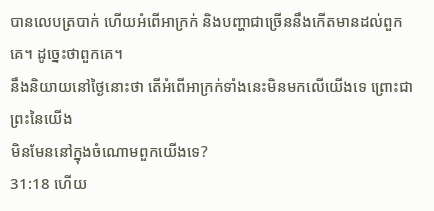បានលេបត្របាក់ ហើយអំពើអាក្រក់ និងបញ្ហាជាច្រើននឹងកើតមានដល់ពួកគេ។ ដូច្នេះថាពួកគេ។
នឹងនិយាយនៅថ្ងៃនោះថា តើអំពើអាក្រក់ទាំងនេះមិនមកលើយើងទេ ព្រោះជាព្រះនៃយើង
មិនមែននៅក្នុងចំណោមពួកយើងទេ?
31:18 ហើយ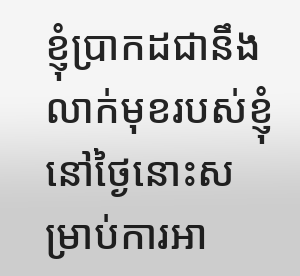ខ្ញុំប្រាកដជានឹងលាក់មុខរបស់ខ្ញុំនៅថ្ងៃនោះសម្រាប់ការអា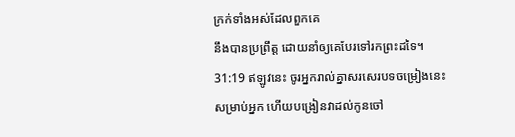ក្រក់ទាំងអស់ដែលពួកគេ
នឹងបានប្រព្រឹត្ត ដោយនាំឲ្យគេបែរទៅរកព្រះដទៃ។
31:19 ឥឡូវនេះ ចូរអ្នករាល់គ្នាសរសេរបទចម្រៀងនេះសម្រាប់អ្នក ហើយបង្រៀនវាដល់កូនចៅ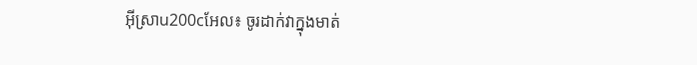អ៊ីស្រាu200cអែល៖ ចូរដាក់វាក្នុងមាត់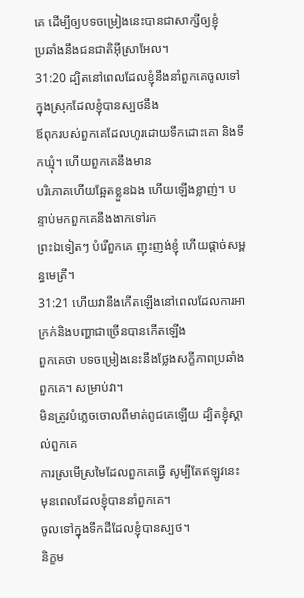គេ ដើម្បីឲ្យបទចម្រៀងនេះបានជាសាក្សីឲ្យខ្ញុំ
ប្រឆាំងនឹងជនជាតិអ៊ីស្រាអែល។
31:20 ដ្បិតនៅពេលដែលខ្ញុំនឹងនាំពួកគេចូលទៅក្នុងស្រុកដែលខ្ញុំបានស្បថនឹង
ឪពុករបស់ពួកគេដែលហូរដោយទឹកដោះគោ និងទឹកឃ្មុំ។ ហើយពួកគេនឹងមាន
បរិភោគហើយឆ្អែតខ្លួនឯង ហើយឡើងខ្លាញ់។ បន្ទាប់មកពួកគេនឹងងាកទៅរក
ព្រះឯទៀតៗ បំរើពួកគេ ញុះញង់ខ្ញុំ ហើយផ្តាច់សម្ពន្ធមេត្រី។
31:21 ហើយវានឹងកើតឡើងនៅពេលដែលការអាក្រក់និងបញ្ហាជាច្រើនបានកើតឡើង
ពួកគេថា បទចម្រៀងនេះនឹងថ្លែងសក្ខីភាពប្រឆាំងពួកគេ។ សម្រាប់វា។
មិនត្រូវបំភ្លេចចោលពីមាត់ពូជគេឡើយ ដ្បិតខ្ញុំស្គាល់ពួកគេ
ការស្រមើស្រមៃដែលពួកគេធ្វើ សូម្បីតែឥឡូវនេះ មុនពេលដែលខ្ញុំបាននាំពួកគេ។
ចូលទៅក្នុងទឹកដីដែលខ្ញុំបានស្បថ។
និក្ខម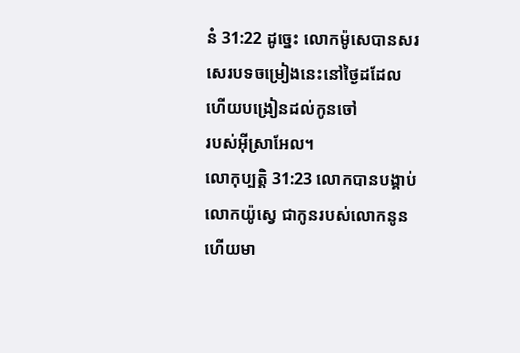នំ 31:22 ដូច្នេះ លោកម៉ូសេបានសរសេរបទចម្រៀងនេះនៅថ្ងៃដដែល ហើយបង្រៀនដល់កូនចៅ
របស់អ៊ីស្រាអែល។
លោកុប្បត្តិ 31:23 លោកបានបង្គាប់លោកយ៉ូស្វេ ជាកូនរបស់លោកនូន ហើយមា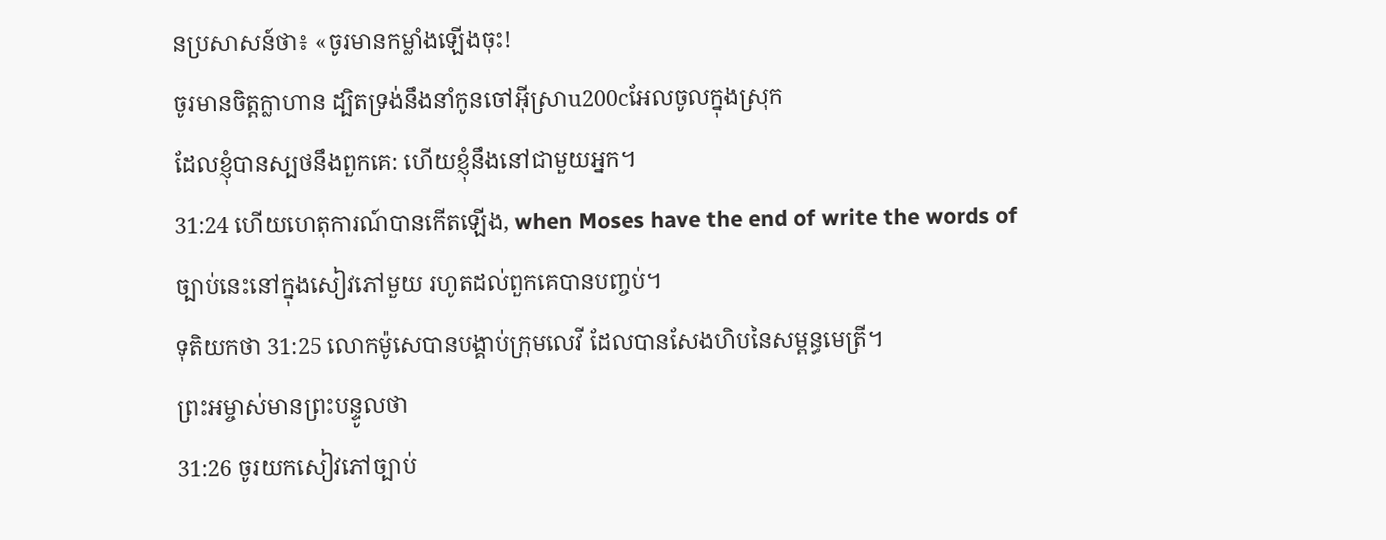នប្រសាសន៍ថា៖ «ចូរមានកម្លាំងឡើងចុះ!
ចូរមានចិត្តក្លាហាន ដ្បិតទ្រង់នឹងនាំកូនចៅអ៊ីស្រាu200cអែលចូលក្នុងស្រុក
ដែលខ្ញុំបានស្បថនឹងពួកគេ: ហើយខ្ញុំនឹងនៅជាមួយអ្នក។
31:24 ហើយហេតុការណ៍បានកើតឡើង, when Moses have the end of write the words of
ច្បាប់នេះនៅក្នុងសៀវភៅមួយ រហូតដល់ពួកគេបានបញ្ចប់។
ទុតិយកថា 31:25 លោកម៉ូសេបានបង្គាប់ក្រុមលេវី ដែលបានសែងហិបនៃសម្ពន្ធមេត្រី។
ព្រះអម្ចាស់មានព្រះបន្ទូលថា
31:26 ចូរយកសៀវភៅច្បាប់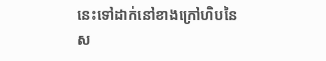នេះទៅដាក់នៅខាងក្រៅហិបនៃ
ស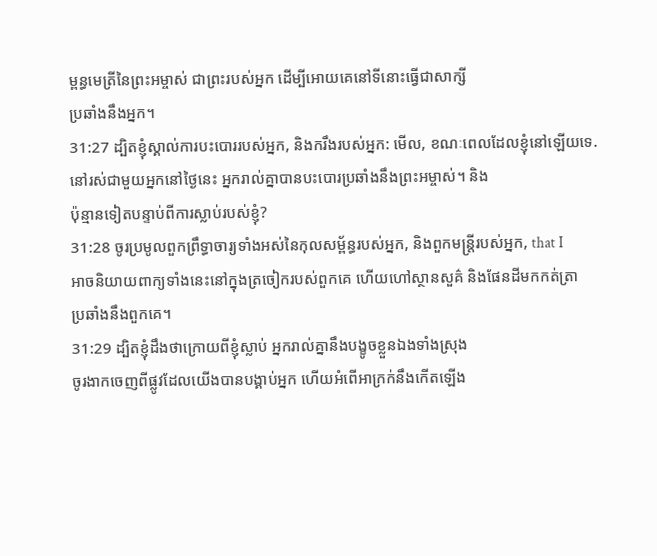ម្ពន្ធមេត្រីនៃព្រះអម្ចាស់ ជាព្រះរបស់អ្នក ដើម្បីអោយគេនៅទីនោះធ្វើជាសាក្សី
ប្រឆាំងនឹងអ្នក។
31:27 ដ្បិតខ្ញុំស្គាល់ការបះបោររបស់អ្នក, និងករឹងរបស់អ្នក: មើល, ខណៈពេលដែលខ្ញុំនៅឡើយទេ.
នៅរស់ជាមួយអ្នកនៅថ្ងៃនេះ អ្នករាល់គ្នាបានបះបោរប្រឆាំងនឹងព្រះអម្ចាស់។ និង
ប៉ុន្មានទៀតបន្ទាប់ពីការស្លាប់របស់ខ្ញុំ?
31:28 ចូរប្រមូលពួកព្រឹទ្ធាចារ្យទាំងអស់នៃកុលសម្ព័ន្ធរបស់អ្នក, និងពួកមន្ត្រីរបស់អ្នក, that I
អាចនិយាយពាក្យទាំងនេះនៅក្នុងត្រចៀករបស់ពួកគេ ហើយហៅស្ថានសួគ៌ និងផែនដីមកកត់ត្រា
ប្រឆាំងនឹងពួកគេ។
31:29 ដ្បិតខ្ញុំដឹងថាក្រោយពីខ្ញុំស្លាប់ អ្នករាល់គ្នានឹងបង្ខូចខ្លួនឯងទាំងស្រុង
ចូរងាកចេញពីផ្លូវដែលយើងបានបង្គាប់អ្នក ហើយអំពើអាក្រក់នឹងកើតឡើង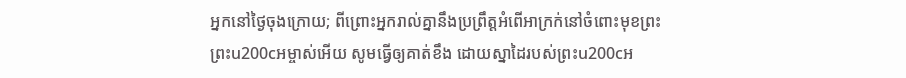អ្នកនៅថ្ងៃចុងក្រោយ; ពីព្រោះអ្នករាល់គ្នានឹងប្រព្រឹត្តអំពើអាក្រក់នៅចំពោះមុខព្រះ
ព្រះu200cអម្ចាស់អើយ សូមធ្វើឲ្យគាត់ខឹង ដោយស្នាដៃរបស់ព្រះu200cអ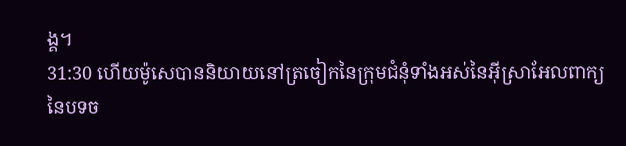ង្គ។
31:30 ហើយម៉ូសេបាននិយាយនៅត្រចៀកនៃក្រុមជំនុំទាំងអស់នៃអ៊ីស្រាអែលពាក្យ
នៃបទច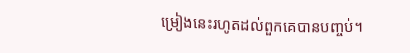ម្រៀងនេះរហូតដល់ពួកគេបានបញ្ចប់។